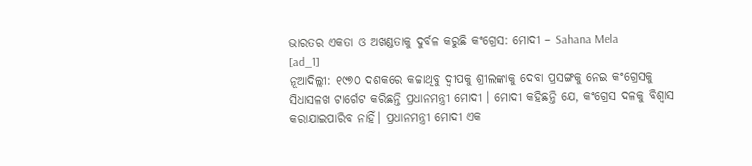ଭାରତର ଏକତା ଓ ଅଖଣ୍ଡତାକୁ ଦୁର୍ବଳ କରୁଛି କଂଗ୍ରେସ: ମୋଦୀ – Sahana Mela
[ad_1]
ନୂଆଦିଲ୍ଲୀ: ୧୯୭୦ ଦଶକରେ କଚ୍ଚାଥିବୁ ଦ୍ଵୀପକୁ ଶ୍ରୀଲଙ୍କାକୁ ଦେବା ପ୍ରସଙ୍ଗକୁ ନେଇ କଂଗ୍ରେସକୁ ସିଧାସଳଖ ଟାର୍ଗେଟ କରିଛନ୍ତି ପ୍ରଧାନମନ୍ତ୍ରୀ ମୋଦୀ । ମୋଦୀ କହିଛନ୍ତି ଯେ, କଂଗ୍ରେସ ଦଳକୁ ବିଶ୍ୱାସ କରାଯାଇପାରିବ ନାହିଁ। ପ୍ରଧାନମନ୍ତ୍ରୀ ମୋଦୀ ଏକ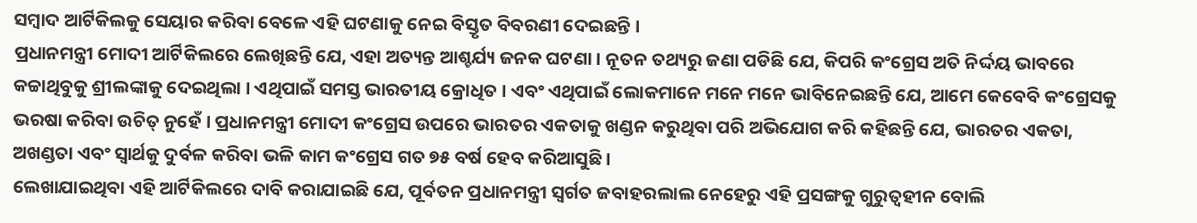ସମ୍ବାଦ ଆର୍ଟିକିଲକୁ ସେୟାର କରିବା ବେଳେ ଏହି ଘଟଣାକୁ ନେଇ ବିସ୍ତୃତ ବିବରଣୀ ଦେଇଛନ୍ତି ।
ପ୍ରଧାନମନ୍ତ୍ରୀ ମୋଦୀ ଆର୍ଟିକିଲରେ ଲେଖିଛନ୍ତି ଯେ, ଏହା ଅତ୍ୟନ୍ତ ଆଶ୍ଚର୍ଯ୍ୟ ଜନକ ଘଟଣା । ନୂତନ ତଥ୍ୟରୁ ଜଣା ପଡିଛି ଯେ, କିପରି କଂଗ୍ରେସ ଅତି ନିର୍ଦ୍ଦୟ ଭାବରେ କଚ୍ଚାଥିବୁକୁ ଶ୍ରୀଲଙ୍କାକୁ ଦେଇଥିଲା । ଏଥିପାଇଁ ସମସ୍ତ ଭାରତୀୟ କ୍ରୋଧିତ । ଏବଂ ଏଥିପାଇଁ ଲୋକମାନେ ମନେ ମନେ ଭାବିନେଇଛନ୍ତି ଯେ, ଆମେ କେବେବି କଂଗ୍ରେସକୁ ଭରଷା କରିବା ଉଚିତ୍ ନୁହେଁ । ପ୍ରଧାନମନ୍ତ୍ରୀ ମୋଦୀ କଂଗ୍ରେସ ଉପରେ ଭାରତର ଏକତାକୁ ଖଣ୍ଡନ କରୁଥିବା ପରି ଅଭିଯୋଗ କରି କହିଛନ୍ତି ଯେ, ଭାରତର ଏକତା, ଅଖଣ୍ଡତା ଏବଂ ସ୍ଵାର୍ଥକୁ ଦୁର୍ବଳ କରିବା ଭଳି କାମ କଂଗ୍ରେସ ଗତ ୭୫ ବର୍ଷ ହେବ କରିଆସୁଛି ।
ଲେଖାଯାଇଥିବା ଏହି ଆର୍ଟିକିଲରେ ଦାବି କରାଯାଇଛି ଯେ, ପୂର୍ବତନ ପ୍ରଧାନମନ୍ତ୍ରୀ ସ୍ୱର୍ଗତ ଜବାହରଲାଲ ନେହେରୁ ଏହି ପ୍ରସଙ୍ଗକୁ ଗୁରୁତ୍ୱହୀନ ବୋଲି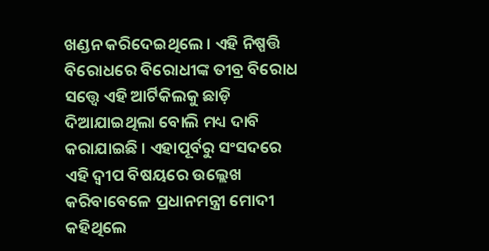ଖଣ୍ଡନ କରିଦେଇଥିଲେ । ଏହି ନିଷ୍ପତ୍ତି ବିରୋଧରେ ବିରୋଧୀଙ୍କ ତୀବ୍ର ବିରୋଧ ସତ୍ତ୍ୱେ ଏହି ଆର୍ଟିକିଲକୁ ଛାଡ଼ି ଦିଆଯାଇଥିଲା ବୋଲି ମଧ୍ୟ ଦାବି କରାଯାଇଛି । ଏହାପୂର୍ବରୁ ସଂସଦରେ ଏହି ଦ୍ୱୀପ ବିଷୟରେ ଉଲ୍ଲେଖ କରିବାବେଳେ ପ୍ରଧାନମନ୍ତ୍ରୀ ମୋଦୀ କହିଥିଲେ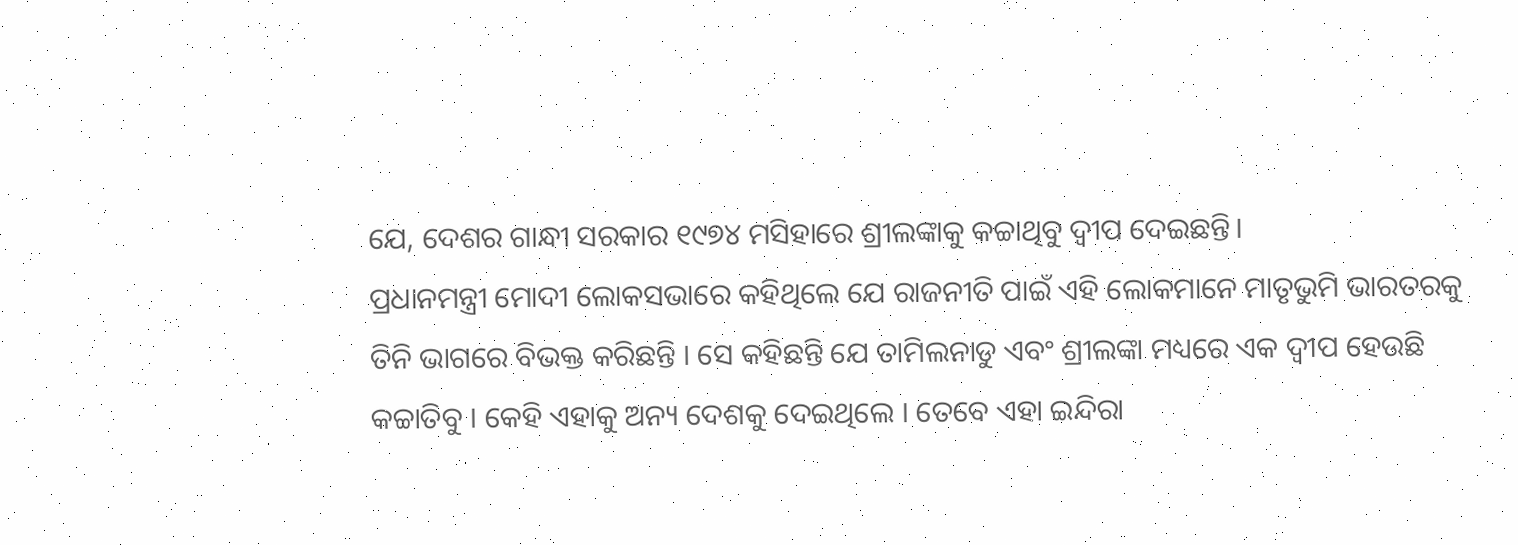ଯେ, ଦେଶର ଗାନ୍ଧୀ ସରକାର ୧୯୭୪ ମସିହାରେ ଶ୍ରୀଲଙ୍କାକୁ କଚ୍ଚାଥିବୁ ଦ୍ୱୀପ ଦେଇଛନ୍ତି।
ପ୍ରଧାନମନ୍ତ୍ରୀ ମୋଦୀ ଲୋକସଭାରେ କହିଥିଲେ ଯେ ରାଜନୀତି ପାଇଁ ଏହି ଲୋକମାନେ ମାତୃଭୁମି ଭାରତରକୁ ତିନି ଭାଗରେ ବିଭକ୍ତ କରିଛନ୍ତି । ସେ କହିଛନ୍ତି ଯେ ତାମିଲନାଡୁ ଏବଂ ଶ୍ରୀଲଙ୍କା ମଧ୍ୟରେ ଏକ ଦ୍ୱୀପ ହେଉଛି କଚ୍ଚାତିବୁ । କେହି ଏହାକୁ ଅନ୍ୟ ଦେଶକୁ ଦେଇଥିଲେ । ତେବେ ଏହା ଇନ୍ଦିରା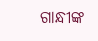ଗାନ୍ଧୀଙ୍କ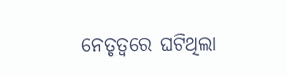ନେତୃତ୍ୱରେ ଘଟିଥିଲା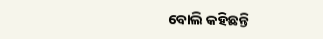ବୋଲି କହିଛନ୍ତି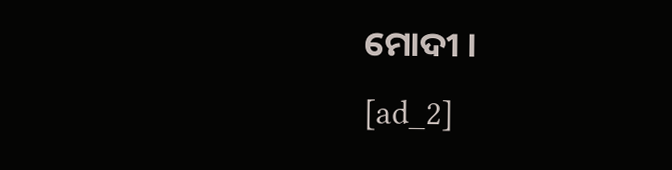ମୋଦୀ ।
[ad_2]